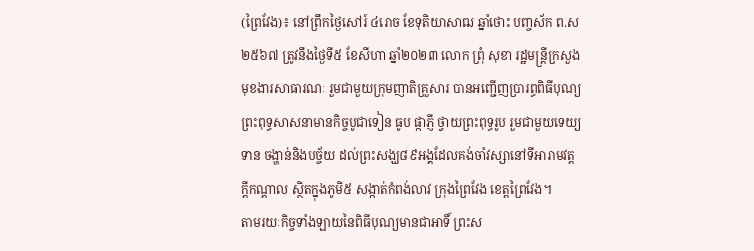(ព្រៃវែង)៖ នៅព្រឹកថ្ងៃសៅរ៍ ៤រោច ខែទុតិយាសាឍ ឆ្នាំថោះ បញ្ចស័ក ព.ស ២៥៦៧ ត្រូវនឹងថ្ងៃទី៥ ខែសីហា ឆ្នាំ២០២៣ លោក ព្រុំ សុខា រដ្ឋមន្ត្រីក្រសួងមុខងារសាធារណៈ រួមជាមួយក្រុមញាតិគ្រួសារ បានអញ្ជើញប្រារព្ធពិធីបុណ្យព្រះពុទ្ធសាសនាមានកិច្ចបូជាទៀន ធូប ផ្កាភ្ញី ថ្វាយព្រះពុទ្ធរូប រួមជាមួយទេយ្យទាន ចង្ហាន់និងបច្ច័យ ដល់ព្រះសង្ឃ៨៩អង្គដែលគង់ចាំវស្សានៅទីអារាមវត្តក្តីកណ្តាល ស្ថិតក្នុងភូមិ៥ សង្កាត់កំពង់លាវ ក្រុងព្រៃវែង ខេត្តព្រៃវែង។
តាមរយៈកិច្ចទាំងឡាយនៃពិធីបុណ្យមានជាអាទិ៍ ព្រះស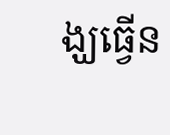ង្ឃធ្វើន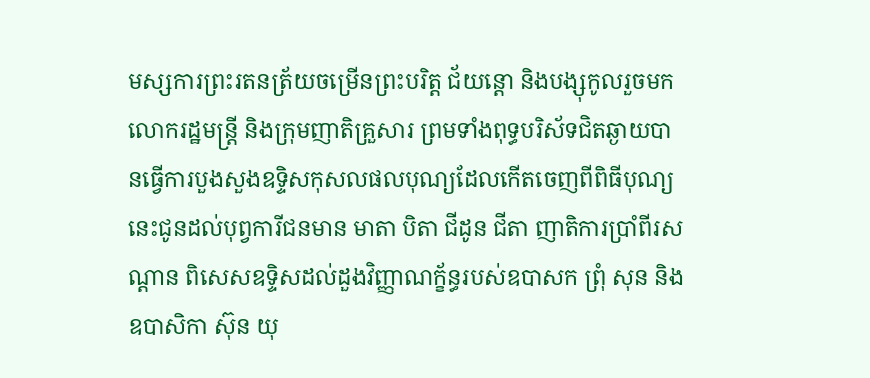មស្សការព្រះរតនត្រ័យចម្រើនព្រះបរិត្ត ជ័យន្តោ និងបង្សុកូលរួចមក លោករដ្ឋមន្រ្តី និងក្រុមញាតិគ្រួសារ ព្រមទាំងពុទ្ធបរិស័ទជិតឆ្ងាយបានធ្វើការបួងសួងឧទ្ទិសកុសលផលបុណ្យដែលកើតចេញពីពិធីបុណ្យនេះជូនដល់បុព្វការីជនមាន មាតា បិតា ជីដូន ជីតា ញាតិការប្រាំពីរសណ្តាន ពិសេសឧទ្ទិសដល់ដួងវិញ្ញាណក័្ខន្ធរបស់ឧបាសក ព្រុំ សុន និងឧបាសិកា ស៊ុន យុ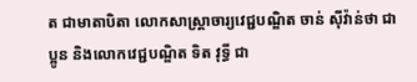ត ជាមាតាបិតា លោកសាស្រ្តាចារ្យវេជ្ជបណ្ឌិត ចាន់ ស៊ីវ៉ាន់ថា ជាប្អូន និងលោកវេជ្ជបណ្ឌិត ទិត វុទ្ធី ជា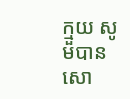ក្មួយ សូមបានសោ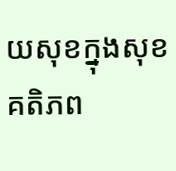យសុខក្នុងសុខគតិភព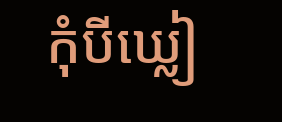កុំបីឃ្លៀ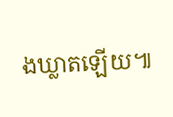ងឃ្លាតឡើយ៕